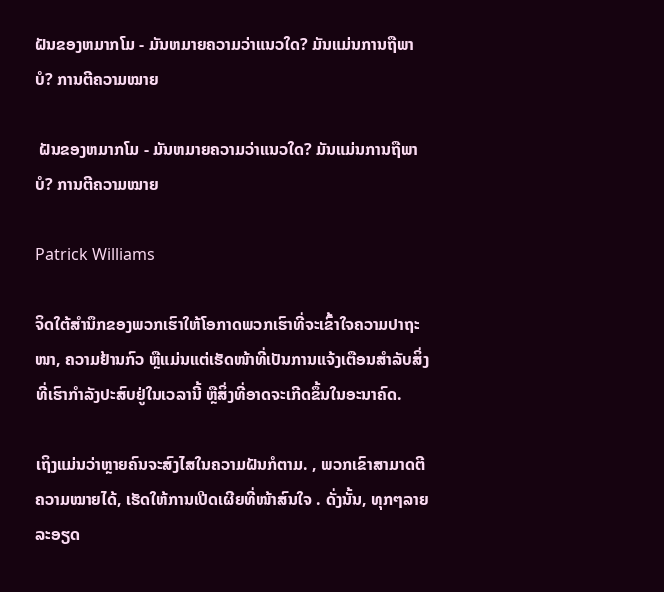ຝັນຂອງຫມາກໂມ - ມັນຫມາຍຄວາມວ່າແນວໃດ? ມັນແມ່ນການຖືພາບໍ? ການຕີຄວາມໝາຍ

 ຝັນຂອງຫມາກໂມ - ມັນຫມາຍຄວາມວ່າແນວໃດ? ມັນແມ່ນການຖືພາບໍ? ການຕີຄວາມໝາຍ

Patrick Williams

ຈິດໃຕ້ສຳນຶກຂອງພວກເຮົາໃຫ້ໂອກາດພວກເຮົາທີ່ຈະເຂົ້າໃຈຄວາມປາຖະໜາ, ຄວາມຢ້ານກົວ ຫຼືແມ່ນແຕ່ເຮັດໜ້າທີ່ເປັນການແຈ້ງເຕືອນສຳລັບສິ່ງທີ່ເຮົາກຳລັງປະສົບຢູ່ໃນເວລານີ້ ຫຼືສິ່ງທີ່ອາດຈະເກີດຂຶ້ນໃນອະນາຄົດ.

ເຖິງແມ່ນວ່າຫຼາຍຄົນຈະສົງໄສໃນຄວາມຝັນກໍຕາມ. , ພວກເຂົາສາມາດຕີຄວາມໝາຍໄດ້, ເຮັດໃຫ້ການເປີດເຜີຍທີ່ໜ້າສົນໃຈ . ດັ່ງນັ້ນ, ທຸກໆລາຍລະອຽດ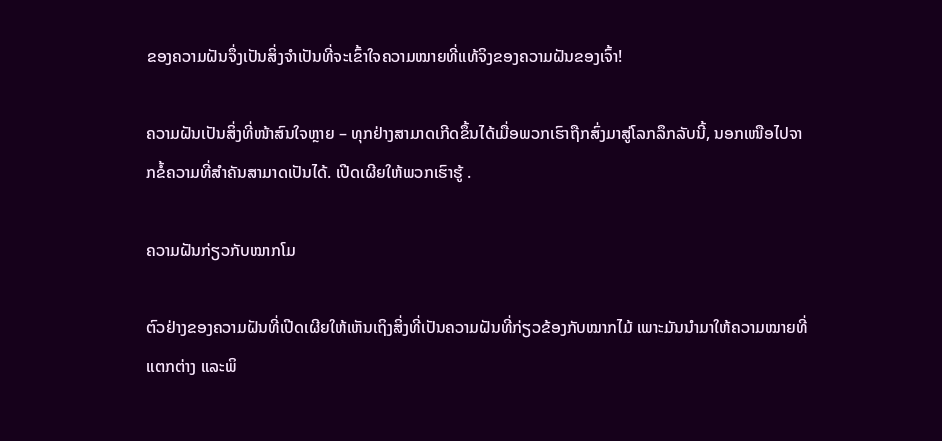ຂອງຄວາມຝັນຈຶ່ງເປັນສິ່ງຈຳເປັນທີ່ຈະເຂົ້າໃຈຄວາມໝາຍທີ່ແທ້ຈິງຂອງຄວາມຝັນຂອງເຈົ້າ!

ຄວາມຝັນເປັນສິ່ງທີ່ໜ້າສົນໃຈຫຼາຍ – ທຸກຢ່າງສາມາດເກີດຂຶ້ນໄດ້ເມື່ອພວກເຮົາຖືກສົ່ງມາສູ່ໂລກລຶກລັບນີ້, ນອກເໜືອໄປຈາກຂໍ້ຄວາມທີ່ສຳຄັນສາມາດເປັນໄດ້. ເປີດເຜີຍໃຫ້ພວກເຮົາຮູ້ .

ຄວາມຝັນກ່ຽວກັບໝາກໂມ

ຕົວຢ່າງຂອງຄວາມຝັນທີ່ເປີດເຜີຍໃຫ້ເຫັນເຖິງສິ່ງທີ່ເປັນຄວາມຝັນທີ່ກ່ຽວຂ້ອງກັບໝາກໄມ້ ເພາະມັນນຳມາໃຫ້ຄວາມໝາຍທີ່ແຕກຕ່າງ ແລະພິ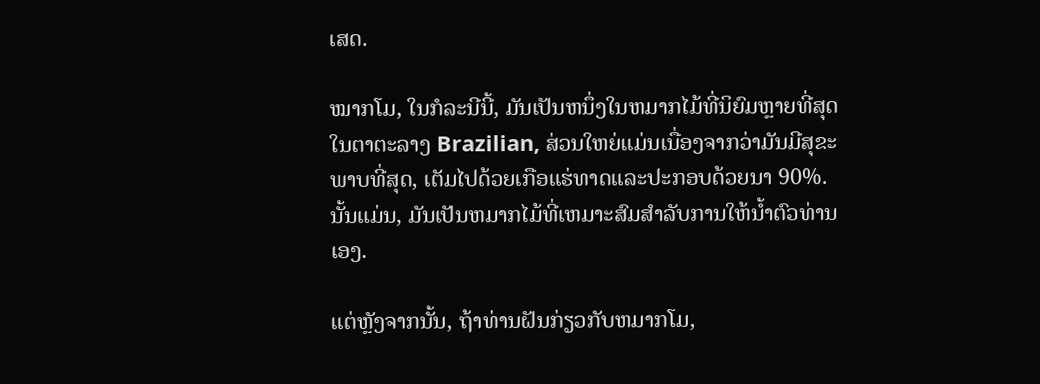ເສດ.

ໝາກໂມ, ໃນກໍລະນີນີ້, ມັນເປັນຫນຶ່ງໃນຫມາກໄມ້ທີ່ນິຍົມຫຼາຍທີ່ສຸດໃນຕາຕະລາງ Brazilian, ສ່ວນໃຫຍ່ແມ່ນເນື່ອງຈາກວ່າມັນມີສຸຂະພາບທີ່ສຸດ, ເຕັມໄປດ້ວຍເກືອແຮ່ທາດແລະປະກອບດ້ວຍນາ 90%. ນັ້ນແມ່ນ, ມັນເປັນຫມາກໄມ້ທີ່ເຫມາະສົມສໍາລັບການໃຫ້ນ້ຳຕົວທ່ານເອງ.

ແຕ່ຫຼັງຈາກນັ້ນ, ຖ້າທ່ານຝັນກ່ຽວກັບຫມາກໂມ,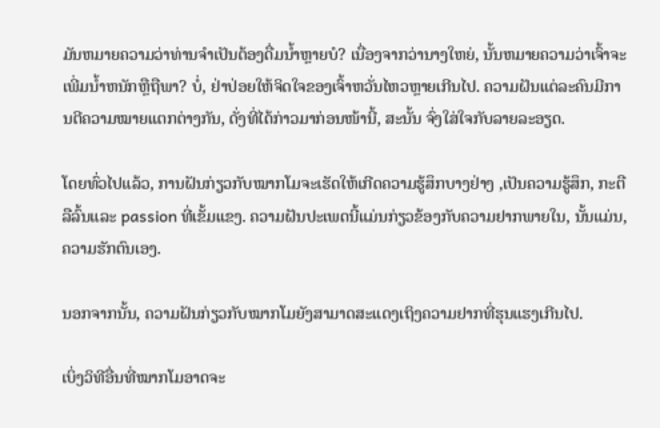ມັນຫມາຍຄວາມວ່າທ່ານຈໍາເປັນຕ້ອງດື່ມນ້ຳຫຼາຍບໍ? ເນື່ອງຈາກວ່ານາງໃຫຍ່, ນັ້ນຫມາຍຄວາມວ່າເຈົ້າຈະເພີ່ມນ້ຳຫນັກຫຼືຖືພາ? ບໍ່, ຢ່າປ່ອຍໃຫ້ຈິດໃຈຂອງເຈົ້າຫວັ່ນໄຫວຫຼາຍເກີນໄປ. ຄວາມຝັນແຕ່ລະຄົນມີການຕີຄວາມໝາຍແຕກຕ່າງກັນ, ດັ່ງທີ່ໄດ້ກ່າວມາກ່ອນໜ້ານີ້, ສະນັ້ນ ຈົ່ງໃສ່ໃຈກັບລາຍລະອຽດ.

ໂດຍທົ່ວໄປແລ້ວ, ການຝັນກ່ຽວກັບໝາກໂມຈະເຮັດໃຫ້ເກີດຄວາມຮູ້ສຶກບາງຢ່າງ ,ເປັນຄວາມຮູ້ສຶກ, ກະຕືລືລົ້ນແລະ passion ທີ່ເຂັ້ມແຂງ. ຄວາມຝັນປະເພດນີ້ແມ່ນກ່ຽວຂ້ອງກັບຄວາມຢາກພາຍໃນ, ນັ້ນແມ່ນ, ຄວາມຮັກຕົນເອງ.

ນອກຈາກນັ້ນ, ຄວາມຝັນກ່ຽວກັບໝາກໂມຍັງສາມາດສະແດງເຖິງຄວາມຢາກທີ່ຮຸນແຮງເກີນໄປ.

ເບິ່ງວິທີອື່ນທີ່ໝາກໂມອາດຈະ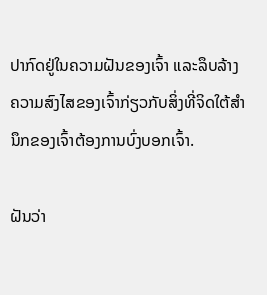ປາກົດຢູ່ໃນຄວາມຝັນຂອງເຈົ້າ ແລະລຶບລ້າງຄວາມສົງໄສຂອງເຈົ້າກ່ຽວກັບສິ່ງທີ່ຈິດໃຕ້ສຳນຶກຂອງເຈົ້າຕ້ອງການບົ່ງບອກເຈົ້າ.

ຝັນວ່າ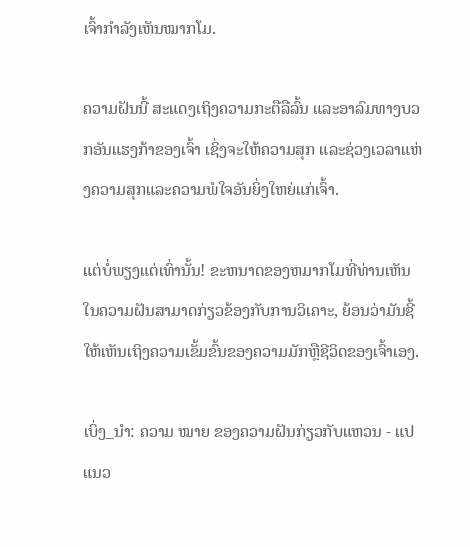ເຈົ້າກຳລັງເຫັນໝາກໂມ.

ຄວາມຝັນນີ້ ສະແດງເຖິງຄວາມກະຕືລືລົ້ນ ແລະອາລົມທາງບວກອັນແຮງກ້າຂອງເຈົ້າ ເຊິ່ງຈະໃຫ້ຄວາມສຸກ ແລະຊ່ວງເວລາແຫ່ງຄວາມສຸກແລະຄວາມພໍໃຈອັນຍິ່ງໃຫຍ່ແກ່ເຈົ້າ.

ແຕ່ບໍ່ພຽງແຕ່ເທົ່ານັ້ນ! ຂະຫນາດຂອງຫມາກໂມທີ່ທ່ານເຫັນໃນຄວາມຝັນສາມາດກ່ຽວຂ້ອງກັບການວິເຄາະ, ຍ້ອນວ່າມັນຊີ້ໃຫ້ເຫັນເຖິງຄວາມເຂັ້ມຂົ້ນຂອງຄວາມມັກຫຼືຊີວິດຂອງເຈົ້າເອງ.

ເບິ່ງ_ນຳ: ຄວາມ ໝາຍ ຂອງຄວາມຝັນກ່ຽວກັບແຫວນ - ແປແນວ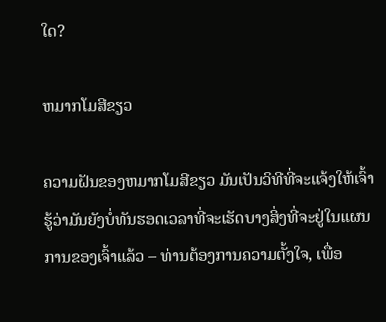ໃດ?

ຫມາກໂມສີຂຽວ

ຄວາມຝັນຂອງຫມາກໂມສີຂຽວ ມັນເປັນວິທີທີ່ຈະແຈ້ງໃຫ້ເຈົ້າຮູ້ວ່າມັນຍັງບໍ່ທັນຮອດເວລາທີ່ຈະເຮັດບາງສິ່ງທີ່ຈະຢູ່ໃນແຜນການຂອງເຈົ້າແລ້ວ – ທ່ານຕ້ອງການຄວາມຕັ້ງໃຈ, ເພື່ອ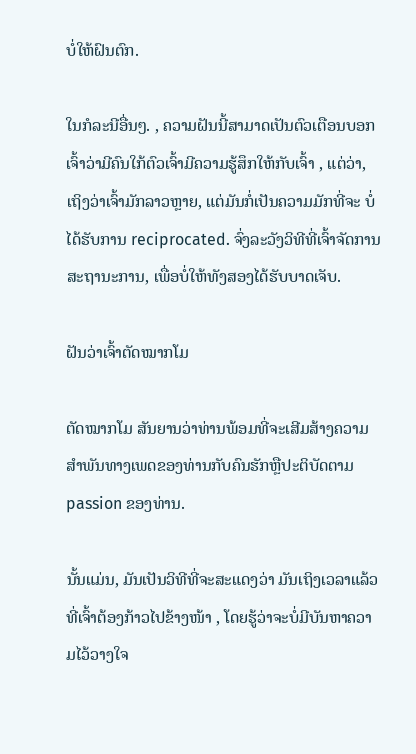ບໍ່ໃຫ້ຝົນຕົກ.

ໃນກໍລະນີອື່ນໆ. , ຄວາມຝັນນີ້ສາມາດເປັນຕົວເຕືອນບອກເຈົ້າວ່າມີຄົນໃກ້ຕົວເຈົ້າມີຄວາມຮູ້ສຶກໃຫ້ກັບເຈົ້າ , ແຕ່ວ່າ, ເຖິງວ່າເຈົ້າມັກລາວຫຼາຍ, ແຕ່ມັນກໍ່ເປັນຄວາມມັກທີ່ຈະ ບໍ່ໄດ້ຮັບການ reciprocated. ຈົ່ງລະວັງວິທີທີ່ເຈົ້າຈັດການສະຖານະການ, ເພື່ອບໍ່ໃຫ້ທັງສອງໄດ້ຮັບບາດເຈັບ.

ຝັນວ່າເຈົ້າຕັດໝາກໂມ

ຕັດໝາກໂມ ສັນຍານວ່າທ່ານພ້ອມທີ່ຈະເສີມສ້າງຄວາມສໍາພັນທາງເພດຂອງທ່ານກັບຄົນຮັກຫຼືປະຕິບັດຕາມ passion ຂອງທ່ານ.

ນັ້ນແມ່ນ, ມັນເປັນວິທີທີ່ຈະສະແດງວ່າ ມັນເຖິງເວລາແລ້ວທີ່ເຈົ້າຕ້ອງກ້າວໄປຂ້າງໜ້າ , ໂດຍຮູ້ວ່າຈະບໍ່ມີບັນຫາຄວາມໄວ້ວາງໃຈ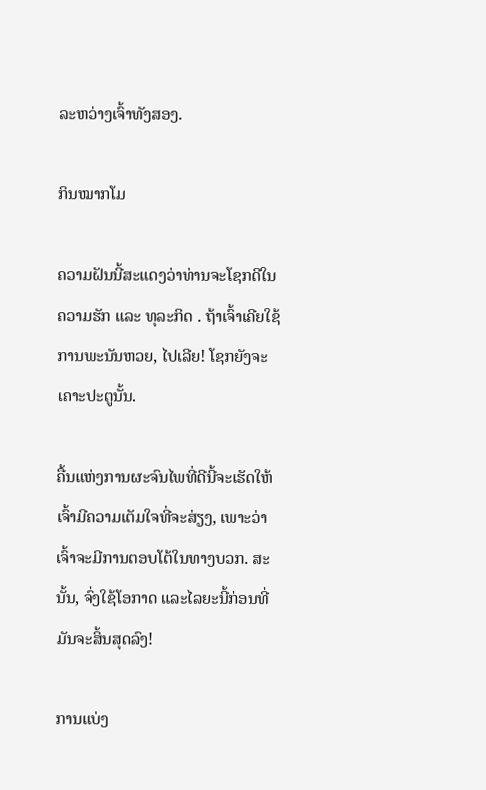ລະຫວ່າງເຈົ້າທັງສອງ.

ກິນໝາກໂມ

ຄວາມຝັນນີ້ສະແດງວ່າທ່ານຈະໂຊກດີໃນຄວາມຮັກ ແລະ ທຸລະກິດ . ຖ້າເຈົ້າເຄີຍໃຊ້ການພະນັນຫວຍ, ໄປເລີຍ! ໂຊກຍັງຈະເຄາະປະຕູນັ້ນ.

ຄື້ນແຫ່ງການຜະຈົນໄພທີ່ດີນີ້ຈະເຮັດໃຫ້ເຈົ້າມີຄວາມເຕັມໃຈທີ່ຈະສ່ຽງ, ເພາະວ່າເຈົ້າຈະມີການຕອບໂຕ້ໃນທາງບວກ. ສະນັ້ນ, ຈົ່ງໃຊ້ໂອກາດ ແລະໄລຍະນີ້ກ່ອນທີ່ມັນຈະສິ້ນສຸດລົງ!

ການແບ່ງ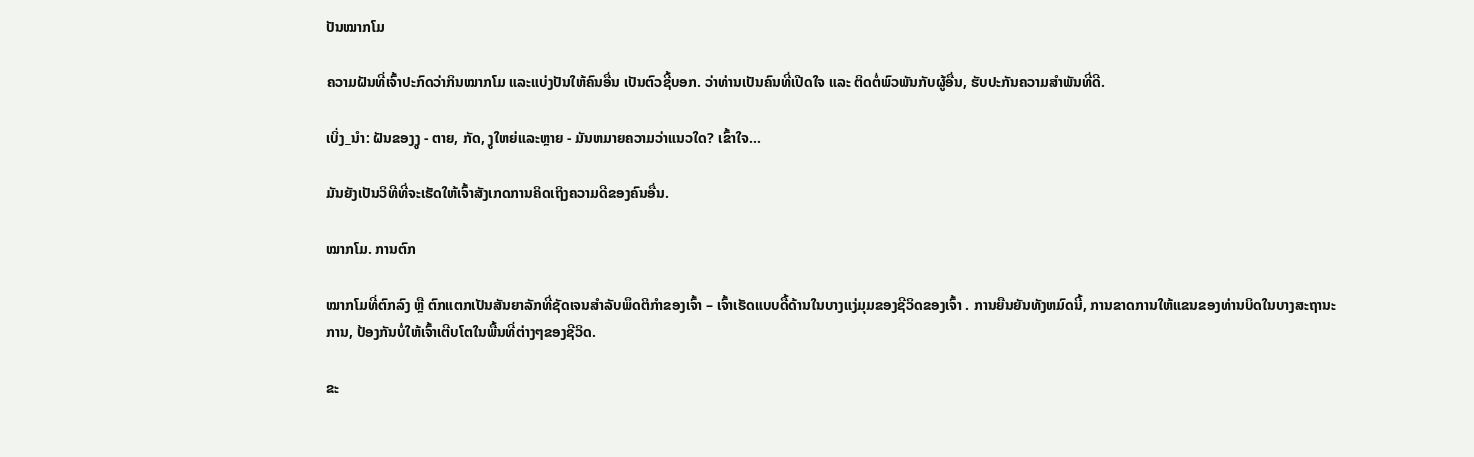ປັນໝາກໂມ

ຄວາມຝັນທີ່ເຈົ້າປະກົດວ່າກິນໝາກໂມ ແລະແບ່ງປັນໃຫ້ຄົນອື່ນ ເປັນຕົວຊີ້ບອກ. ວ່າທ່ານເປັນຄົນທີ່ເປີດໃຈ ແລະ ຕິດຕໍ່ພົວພັນກັບຜູ້ອື່ນ, ຮັບປະກັນຄວາມສຳພັນທີ່ດີ.

ເບິ່ງ_ນຳ: ຝັນຂອງງູ - ຕາຍ, ກັດ, ງູໃຫຍ່ແລະຫຼາຍ - ມັນຫມາຍຄວາມວ່າແນວໃດ? ເຂົ້າໃຈ…

ມັນຍັງເປັນວິທີທີ່ຈະເຮັດໃຫ້ເຈົ້າສັງເກດການຄິດເຖິງຄວາມດີຂອງຄົນອື່ນ.

ໝາກໂມ. ການຕົກ

ໝາກໂມທີ່ຕົກລົງ ຫຼື ຕົກແຕກເປັນສັນຍາລັກທີ່ຊັດເຈນສຳລັບພຶດຕິກຳຂອງເຈົ້າ – ເຈົ້າເຮັດແບບດື້ດ້ານໃນບາງແງ່ມຸມຂອງຊີວິດຂອງເຈົ້າ . ການຍືນຍັນທັງຫມົດນີ້, ການຂາດການໃຫ້ແຂນຂອງທ່ານບິດໃນບາງສະຖານະການ, ປ້ອງກັນບໍ່ໃຫ້ເຈົ້າເຕີບໂຕໃນພື້ນທີ່ຕ່າງໆຂອງຊີວິດ.

ຂະ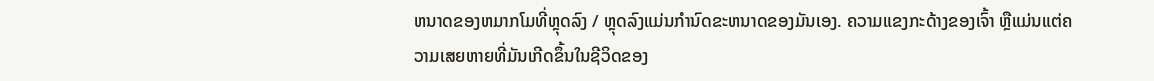ຫນາດຂອງຫມາກໂມທີ່ຫຼຸດລົງ / ຫຼຸດລົງແມ່ນກໍານົດຂະຫນາດຂອງມັນເອງ. ຄວາມແຂງກະດ້າງຂອງເຈົ້າ ຫຼືແມ່ນແຕ່ຄວາມເສຍຫາຍທີ່ມັນເກີດຂຶ້ນໃນຊີວິດຂອງ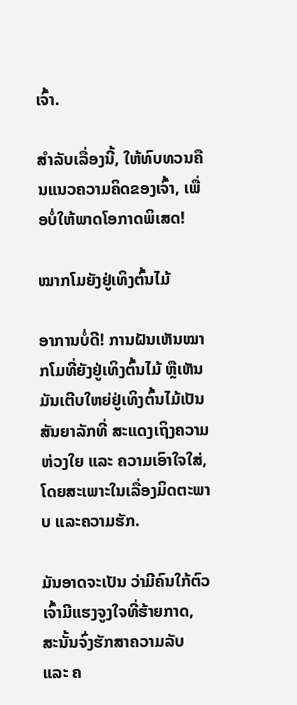ເຈົ້າ.

ສຳລັບເລື່ອງນີ້, ໃຫ້ທົບທວນຄືນແນວຄວາມຄິດຂອງເຈົ້າ, ເພື່ອບໍ່ໃຫ້ພາດໂອກາດພິເສດ!

ໝາກໂມຍັງຢູ່ເທິງຕົ້ນໄມ້

ອາການບໍ່ດີ! ການຝັນເຫັນໝາກໂມທີ່ຍັງຢູ່ເທິງຕົ້ນໄມ້ ຫຼືເຫັນມັນເຕີບໃຫຍ່ຢູ່ເທິງຕົ້ນໄມ້ເປັນສັນຍາລັກທີ່ ສະແດງເຖິງຄວາມຫ່ວງໃຍ ແລະ ຄວາມເອົາໃຈໃສ່, ໂດຍສະເພາະໃນເລື່ອງມິດຕະພາບ ແລະຄວາມຮັກ.

ມັນອາດຈະເປັນ ວ່າມີຄົນໃກ້ຕົວເຈົ້າມີແຮງຈູງໃຈທີ່ຮ້າຍກາດ, ສະນັ້ນຈົ່ງຮັກສາຄວາມລັບ ແລະ ຄ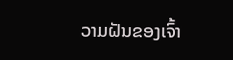ວາມຝັນຂອງເຈົ້າ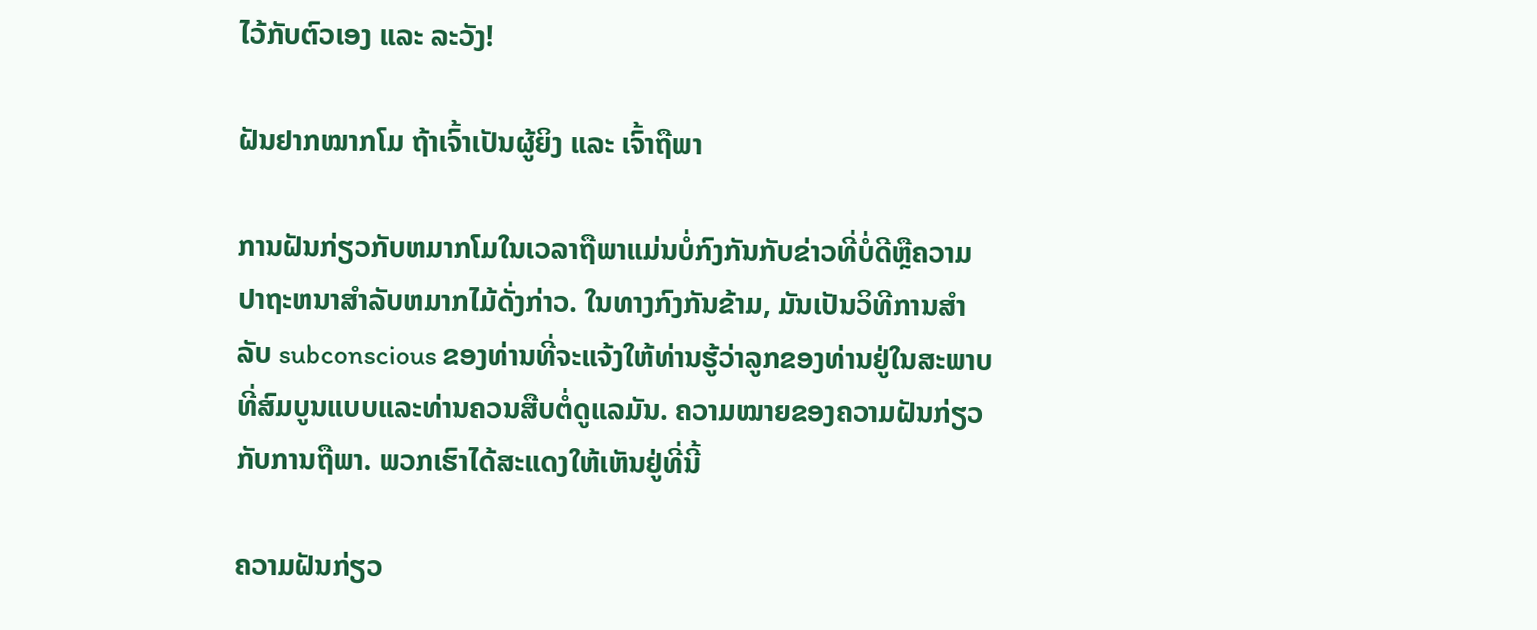ໄວ້ກັບຕົວເອງ ແລະ ລະວັງ!

ຝັນຢາກໝາກໂມ ຖ້າເຈົ້າເປັນຜູ້ຍິງ ແລະ ເຈົ້າຖືພາ

ການຝັນກ່ຽວກັບຫມາກໂມໃນເວລາຖືພາແມ່ນບໍ່ກົງກັນກັບຂ່າວທີ່ບໍ່ດີຫຼືຄວາມປາຖະຫນາສໍາລັບຫມາກໄມ້ດັ່ງກ່າວ. ໃນທາງກົງກັນຂ້າມ, ມັນເປັນວິທີການສໍາລັບ subconscious ຂອງທ່ານທີ່ຈະແຈ້ງໃຫ້ທ່ານຮູ້ວ່າລູກຂອງທ່ານຢູ່ໃນສະພາບທີ່ສົມບູນແບບແລະທ່ານຄວນສືບຕໍ່ດູແລມັນ. ຄວາມໝາຍຂອງຄວາມຝັນກ່ຽວກັບການຖືພາ. ພວກເຮົາໄດ້ສະແດງໃຫ້ເຫັນຢູ່ທີ່ນີ້

ຄວາມຝັນກ່ຽວ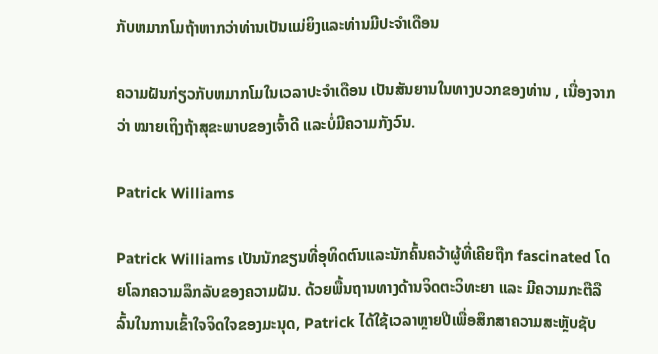ກັບຫມາກໂມຖ້າຫາກວ່າທ່ານເປັນແມ່ຍິງແລະທ່ານມີປະຈໍາເດືອນ

ຄວາມຝັນກ່ຽວກັບຫມາກໂມໃນເວລາປະຈໍາເດືອນ ເປັນສັນຍານໃນທາງບວກຂອງທ່ານ , ເນື່ອງຈາກວ່າ ໝາຍເຖິງຖ້າສຸຂະພາບຂອງເຈົ້າດີ ແລະບໍ່ມີຄວາມກັງວົນ.

Patrick Williams

Patrick Williams ເປັນນັກຂຽນທີ່ອຸທິດຕົນແລະນັກຄົ້ນຄວ້າຜູ້ທີ່ເຄີຍຖືກ fascinated ໂດຍໂລກຄວາມລຶກລັບຂອງຄວາມຝັນ. ດ້ວຍພື້ນຖານທາງດ້ານຈິດຕະວິທະຍາ ແລະ ມີຄວາມກະຕືລືລົ້ນໃນການເຂົ້າໃຈຈິດໃຈຂອງມະນຸດ, Patrick ໄດ້ໃຊ້ເວລາຫຼາຍປີເພື່ອສຶກສາຄວາມສະຫຼັບຊັບ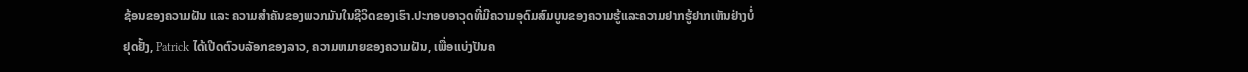ຊ້ອນຂອງຄວາມຝັນ ແລະ ຄວາມສຳຄັນຂອງພວກມັນໃນຊີວິດຂອງເຮົາ.ປະກອບອາວຸດທີ່ມີຄວາມອຸດົມສົມບູນຂອງຄວາມຮູ້ແລະຄວາມຢາກຮູ້ຢາກເຫັນຢ່າງບໍ່ຢຸດຢັ້ງ, Patrick ໄດ້ເປີດຕົວບລັອກຂອງລາວ, ຄວາມຫມາຍຂອງຄວາມຝັນ, ເພື່ອແບ່ງປັນຄ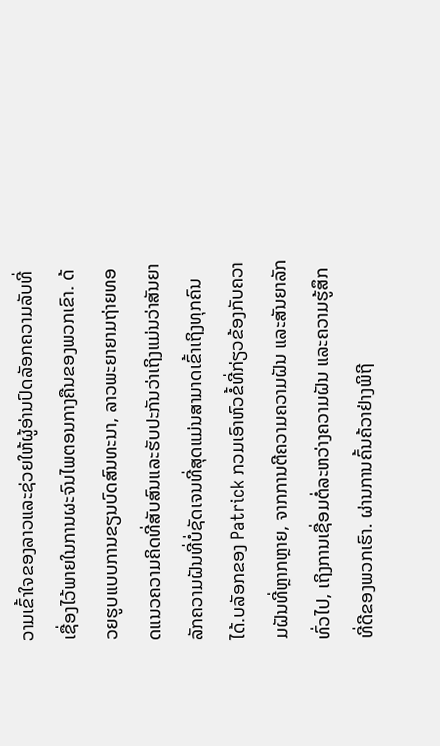ວາມເຂົ້າໃຈຂອງລາວແລະຊ່ວຍໃຫ້ຜູ້ອ່ານປົດລັອກຄວາມລັບທີ່ເຊື່ອງໄວ້ພາຍໃນການຜະຈົນໄພຕອນກາງຄືນຂອງພວກເຂົາ. ດ້ວຍຮູບແບບການຂຽນບົດສົນທະນາ, ລາວພະຍາຍາມຖ່າຍທອດແນວຄວາມຄິດທີ່ສັບສົນແລະຮັບປະກັນວ່າເຖິງແມ່ນວ່າສັນຍາລັກຄວາມຝັນທີ່ບໍ່ຊັດເຈນທີ່ສຸດແມ່ນສາມາດເຂົ້າເຖິງທຸກຄົນໄດ້.ບລັອກຂອງ Patrick ກວມເອົາຫົວຂໍ້ທີ່ກ່ຽວຂ້ອງກັບຄວາມຝັນທີ່ຫຼາກຫຼາຍ, ຈາກການຕີຄວາມຄວາມຝັນ ແລະສັນຍາລັກທົ່ວໄປ, ເຖິງການເຊື່ອມຕໍ່ລະຫວ່າງຄວາມຝັນ ແລະຄວາມຮູ້ສຶກທີ່ດີຂອງພວກເຮົາ. ຜ່ານການຄົ້ນຄ້ວາຢ່າງພິຖີ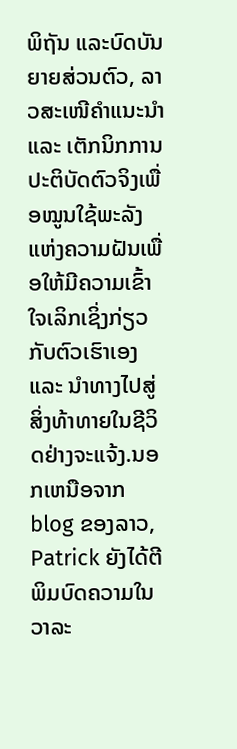ພິຖັນ ແລະບົດບັນຍາຍສ່ວນຕົວ, ລາວສະເໜີຄຳແນະນຳ ແລະ ເຕັກນິກການປະຕິບັດຕົວຈິງເພື່ອໝູນໃຊ້ພະລັງແຫ່ງຄວາມຝັນເພື່ອໃຫ້ມີຄວາມເຂົ້າໃຈເລິກເຊິ່ງກ່ຽວກັບຕົວເຮົາເອງ ແລະ ນຳທາງໄປສູ່ສິ່ງທ້າທາຍໃນຊີວິດຢ່າງຈະແຈ້ງ.ນອກເຫນືອຈາກ blog ຂອງລາວ, Patrick ຍັງໄດ້ຕີພິມບົດຄວາມໃນວາລະ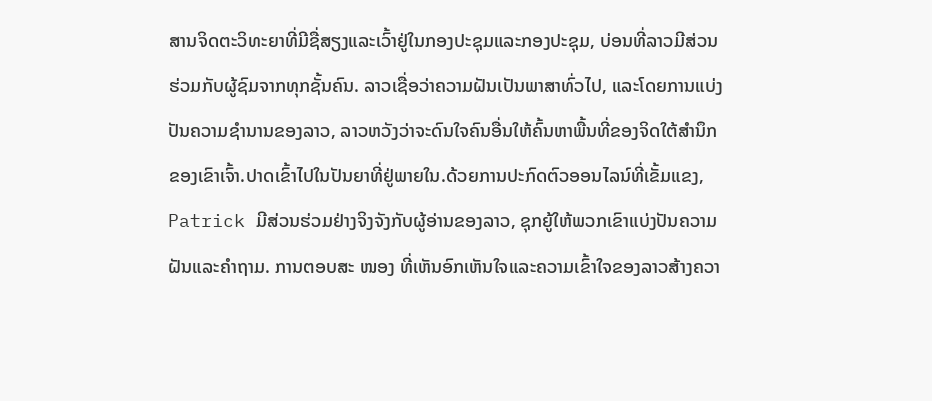ສານຈິດຕະວິທະຍາທີ່ມີຊື່ສຽງແລະເວົ້າຢູ່ໃນກອງປະຊຸມແລະກອງປະຊຸມ, ບ່ອນທີ່ລາວມີສ່ວນຮ່ວມກັບຜູ້ຊົມຈາກທຸກຊັ້ນຄົນ. ລາວເຊື່ອວ່າຄວາມຝັນເປັນພາສາທົ່ວໄປ, ແລະໂດຍການແບ່ງປັນຄວາມຊໍານານຂອງລາວ, ລາວຫວັງວ່າຈະດົນໃຈຄົນອື່ນໃຫ້ຄົ້ນຫາພື້ນທີ່ຂອງຈິດໃຕ້ສໍານຶກຂອງເຂົາເຈົ້າ.ປາດເຂົ້າໄປໃນປັນຍາທີ່ຢູ່ພາຍໃນ.ດ້ວຍການປະກົດຕົວອອນໄລນ໌ທີ່ເຂັ້ມແຂງ, Patrick ມີສ່ວນຮ່ວມຢ່າງຈິງຈັງກັບຜູ້ອ່ານຂອງລາວ, ຊຸກຍູ້ໃຫ້ພວກເຂົາແບ່ງປັນຄວາມຝັນແລະຄໍາຖາມ. ການຕອບສະ ໜອງ ທີ່ເຫັນອົກເຫັນໃຈແລະຄວາມເຂົ້າໃຈຂອງລາວສ້າງຄວາ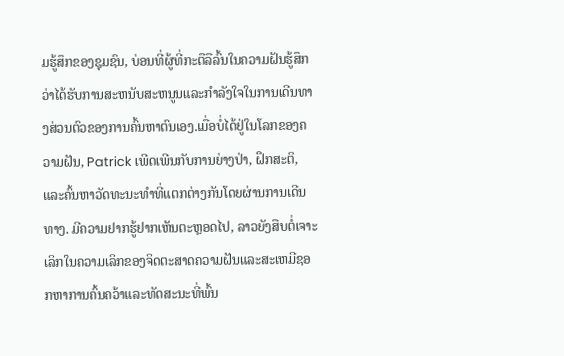ມຮູ້ສຶກຂອງຊຸມຊົນ, ບ່ອນທີ່ຜູ້ທີ່ກະຕືລືລົ້ນໃນຄວາມຝັນຮູ້ສຶກວ່າໄດ້ຮັບການສະຫນັບສະຫນູນແລະກໍາລັງໃຈໃນການເດີນທາງສ່ວນຕົວຂອງການຄົ້ນຫາຕົນເອງ.ເມື່ອບໍ່ໄດ້ຢູ່ໃນໂລກຂອງຄວາມຝັນ, Patrick ເພີດເພີນກັບການຍ່າງປ່າ, ຝຶກສະຕິ, ແລະຄົ້ນຫາວັດທະນະທໍາທີ່ແຕກຕ່າງກັນໂດຍຜ່ານການເດີນທາງ. ມີຄວາມຢາກຮູ້ຢາກເຫັນຕະຫຼອດໄປ, ລາວຍັງສືບຕໍ່ເຈາະເລິກໃນຄວາມເລິກຂອງຈິດຕະສາດຄວາມຝັນແລະສະເຫມີຊອກຫາການຄົ້ນຄວ້າແລະທັດສະນະທີ່ພົ້ນ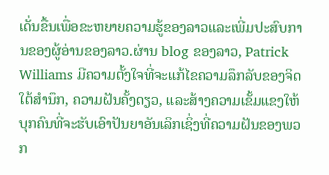ເດັ່ນຂື້ນເພື່ອຂະຫຍາຍຄວາມຮູ້ຂອງລາວແລະເພີ່ມປະສົບການຂອງຜູ້ອ່ານຂອງລາວ.ຜ່ານ blog ຂອງລາວ, Patrick Williams ມີຄວາມຕັ້ງໃຈທີ່ຈະແກ້ໄຂຄວາມລຶກລັບຂອງຈິດໃຕ້ສໍານຶກ, ຄວາມຝັນຄັ້ງດຽວ, ແລະສ້າງຄວາມເຂັ້ມແຂງໃຫ້ບຸກຄົນທີ່ຈະຮັບເອົາປັນຍາອັນເລິກເຊິ່ງທີ່ຄວາມຝັນຂອງພວກ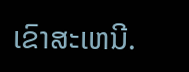ເຂົາສະເຫນີ.